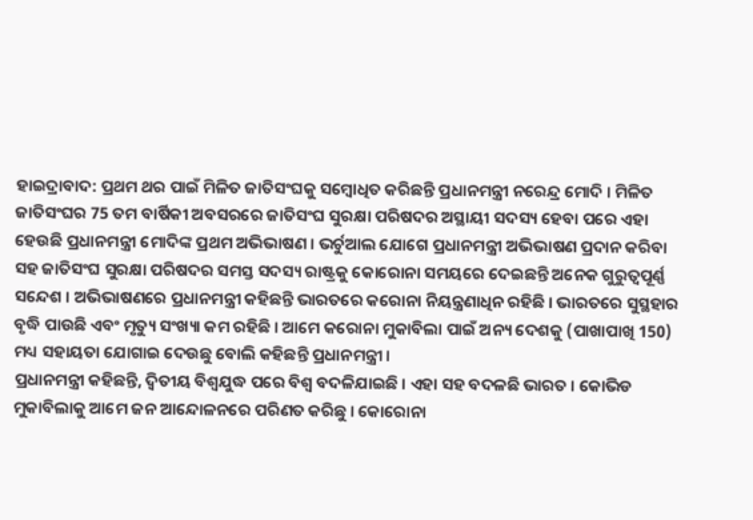ହାଇଦ୍ରାବାଦ: ପ୍ରଥମ ଥର ପାଇଁ ମିଳିତ ଜାତିସଂଘକୁ ସମ୍ବୋଧିତ କରିଛନ୍ତି ପ୍ରଧାନମନ୍ତ୍ରୀ ନରେନ୍ଦ୍ର ମୋଦି । ମିଳିତ ଜାତିସଂଘର 75 ତମ ବାର୍ଷିକୀ ଅବସରରେ ଜାତିସଂଘ ସୁରକ୍ଷା ପରିଷଦର ଅସ୍ଥାୟୀ ସଦସ୍ୟ ହେବା ପରେ ଏହା ହେଉଛି ପ୍ରଧାନମନ୍ତ୍ରୀ ମୋଦିଙ୍କ ପ୍ରଥମ ଅଭିଭାଷଣ । ଭର୍ଚୁଆଲ ଯୋଗେ ପ୍ରଧାନମନ୍ତ୍ରୀ ଅଭିଭାଷଣ ପ୍ରଦାନ କରିବା ସହ ଜାତିସଂଘ ସୁରକ୍ଷା ପରିଷଦର ସମସ୍ତ ସଦସ୍ୟ ରାଷ୍ଟ୍ରକୁ କୋରୋନା ସମୟରେ ଦେଇଛନ୍ତି ଅନେକ ଗୁରୁତ୍ବପୂର୍ଣ୍ଣ ସନ୍ଦେଶ । ଅଭିଭାଷଣରେ ପ୍ରଧାନମନ୍ତ୍ରୀ କହିଛନ୍ତି ଭାରତରେ କରୋନା ନିୟନ୍ତ୍ରଣାଧିନ ରହିଛି । ଭାରତରେ ସୁସ୍ଥହାର ବୃଦ୍ଧି ପାଉଛି ଏବଂ ମୃତ୍ୟୁ ସଂଖ୍ୟା କମ ରହିଛି । ଆମେ କରୋନା ମୁକାବିଲା ପାଇଁ ଅନ୍ୟ ଦେଶକୁ (ପାଖାପାଖି 150) ମଧ୍ୟ ସହାୟତା ଯୋଗାଇ ଦେଉଛୁ ବୋଲି କହିଛନ୍ତି ପ୍ରଧାନମନ୍ତ୍ରୀ ।
ପ୍ରଧାନମନ୍ତ୍ରୀ କହିଛନ୍ତି, ଦ୍ବିତୀୟ ବିଶ୍ବଯୁଦ୍ଧ ପରେ ବିଶ୍ବ ବଦଳିଯାଇଛି । ଏହା ସହ ବଦଳଛି ଭାରତ । କୋଭିଡ ମୁକାବିଲାକୁ ଆମେ ଜନ ଆନ୍ଦୋଳନରେ ପରିଣତ କରିଛୁ । କୋରୋନା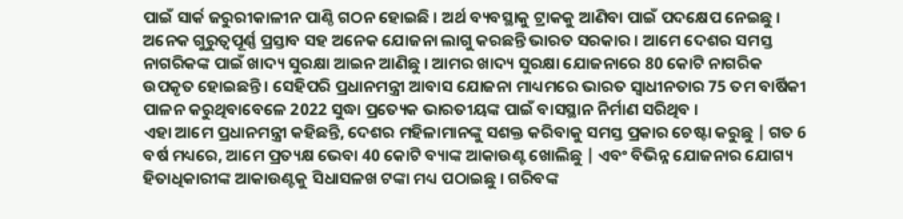ପାଇଁ ସାର୍କ ଜରୁରୀକାଳୀନ ପାଣ୍ଠି ଗଠନ ହୋଇଛି । ଅର୍ଥ ବ୍ୟବସ୍ଥାକୁ ଟ୍ରାକକୁ ଆଣିବା ପାଇଁ ପଦକ୍ଷେପ ନେଇଛୁ । ଅନେକ ଗୁରୁତ୍ବପୂର୍ଣ୍ଣ ପ୍ରସ୍ତାବ ସହ ଅନେକ ଯୋଜନା ଲାଗୁ କରଛନ୍ତି ଭାରତ ସରକାର । ଆମେ ଦେଶର ସମସ୍ତ ନାଗରିକଙ୍କ ପାଇଁ ଖାଦ୍ୟ ସୁରକ୍ଷା ଆଇନ ଆଣିଛୁ । ଆମର ଖାଦ୍ୟ ସୁରକ୍ଷା ଯୋଜନାରେ 80 କୋଟି ନାଗରିକ ଉପକୃତ ହୋଇଛନ୍ତି । ସେହିପରି ପ୍ରଧାନମନ୍ତ୍ରୀ ଆବାସ ଯୋଜନା ମାଧ୍ୟମରେ ଭାରତ ସ୍ବାଧୀନତାର 75 ତମ ବାର୍ଷିକୀ ପାଳନ କରୁଥିବାବେଳେ 2022 ସୁଦ୍ଧା ପ୍ରତ୍ୟେକ ଭାରତୀୟଙ୍କ ପାଇଁ ବାସସ୍ଥାନ ନିର୍ମାଣ ସରିଥିବ ।
ଏହା ଆମେ ପ୍ରଧାନମନ୍ତ୍ରୀ କହିଛନ୍ତି, ଦେଶର ମହିଳାମାନଙ୍କୁ ସଶକ୍ତ କରିବାକୁ ସମସ୍ତ ପ୍ରକାର ଚେଷ୍ଟା କରୁଛୁ | ଗତ 6 ବର୍ଷ ମଧ୍ୟରେ, ଆମେ ପ୍ରତ୍ୟକ୍ଷ ଭେବା 40 କୋଟି ବ୍ୟାଙ୍କ ଆକାଉଣ୍ଟ ଖୋଲିଛୁ | ଏବଂ ବିଭିନ୍ନ ଯୋଜନାର ଯୋଗ୍ୟ ହିତାଧିକାରୀଙ୍କ ଆକାଉଣ୍ଟକୁ ସିଧାସଳଖ ଟଙ୍କା ମଧ୍ୟ ପଠାଇଛୁ । ଗରିବଙ୍କ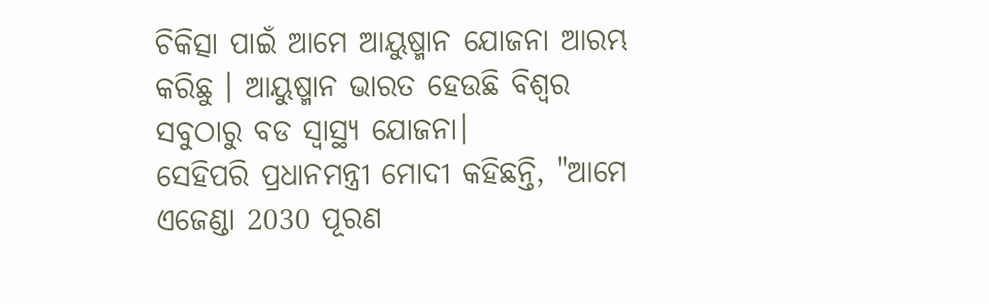ଚିକିତ୍ସା ପାଇଁ ଆମେ ଆୟୁଷ୍ମାନ ଯୋଜନା ଆରମ୍ଭ କରିଛୁ । ଆୟୁଷ୍ମାନ ଭାରତ ହେଉଛି ବିଶ୍ବର ସବୁଠାରୁ ବଡ ସ୍ବାସ୍ଥ୍ୟ ଯୋଜନା।
ସେହିପରି ପ୍ରଧାନମନ୍ତ୍ରୀ ମୋଦୀ କହିଛନ୍ତି, "ଆମେ ଏଜେଣ୍ଡା 2030 ପୂରଣ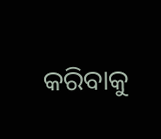କରିବାକୁ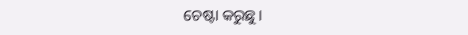ଚେଷ୍ଟା କରୁଛୁ।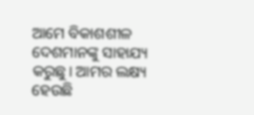ଆମେ ବିକାଶଶୀଳ ଦେଶମାନଙ୍କୁ ସାହାଯ୍ୟ କରୁଛୁ। ଆମର ଲକ୍ଷ୍ୟ ହେଉଛି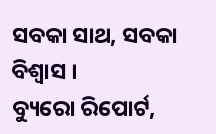ସବକା ସାଥ, ସବକା ବିଶ୍ବାସ ।
ବ୍ୟୁରୋ ରିପୋର୍ଟ,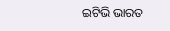ଇଟିଭି ଭାରତ